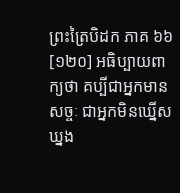ព្រះត្រៃបិដក ភាគ ៦៦
[១២០] អធិប្បាយពាក្យថា គប្បីជាអ្នកមានសច្ចៈ ជាអ្នកមិនឃ្នើសឃ្នង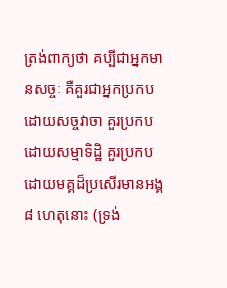ត្រង់ពាក្យថា គប្បីជាអ្នកមានសច្ចៈ គឺគួរជាអ្នកប្រកបដោយសច្ចវាចា គួរប្រកបដោយសម្មាទិដ្ឋិ គួរប្រកបដោយមគ្គដ៏ប្រសើរមានអង្គ ៨ ហេតុនោះ (ទ្រង់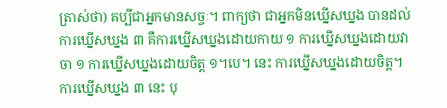ត្រាស់ថា) គប្បីជាអ្នកមានសច្ចៈ។ ពាក្យថា ជាអ្នកមិនឃ្នើសឃ្នង បានដល់ ការឃ្នើសឃ្នង ៣ គឺការឃ្នើសឃ្នងដោយកាយ ១ ការឃ្នើសឃ្នងដោយវាចា ១ ការឃ្នើសឃ្នងដោយចិត្ត ១។បេ។ នេះ ការឃ្នើសឃ្នងដោយចិត្ត។ ការឃ្នើសឃ្នង ៣ នេះ បុ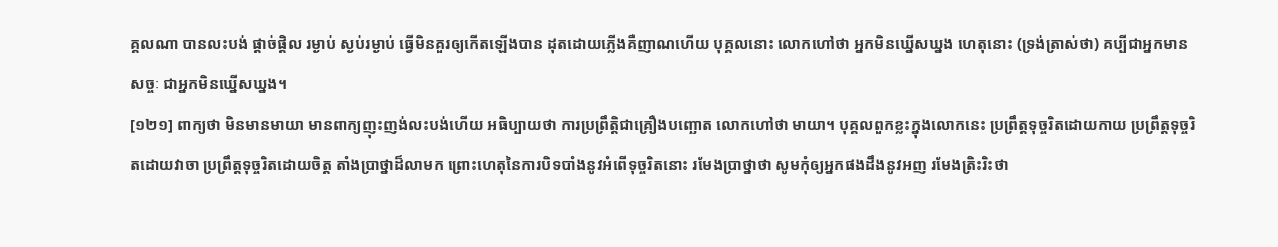គ្គលណា បានលះបង់ ផ្តាច់ផ្តិល រម្ងាប់ ស្ងប់រម្ងាប់ ធ្វើមិនគួរឲ្យកើតឡើងបាន ដុតដោយភ្លើងគឺញាណហើយ បុគ្គលនោះ លោកហៅថា អ្នកមិនឃ្នើសឃ្នង ហេតុនោះ (ទ្រង់ត្រាស់ថា) គប្បីជាអ្នកមានសច្ចៈ ជាអ្នកមិនឃ្នើសឃ្នង។
[១២១] ពាក្យថា មិនមានមាយា មានពាក្យញុះញង់លះបង់ហើយ អធិប្បាយថា ការប្រព្រឹត្តិជាគ្រឿងបញ្ឆោត លោកហៅថា មាយា។ បុគ្គលពួកខ្លះក្នុងលោកនេះ ប្រព្រឹត្តទុច្ចរិតដោយកាយ ប្រព្រឹត្តទុច្ចរិតដោយវាចា ប្រព្រឹត្តទុច្ចរិតដោយចិត្ត តាំងប្រាថ្នាដ៏លាមក ព្រោះហេតុនៃការបិទបាំងនូវអំពើទុច្ចរិតនោះ រមែងប្រាថ្នាថា សូមកុំឲ្យអ្នកផងដឹងនូវអញ រមែងត្រិះរិះថា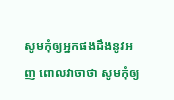សូមកុំឲ្យអ្នកផងដឹងនូវអញ ពោលវាចាថា សូមកុំឲ្យ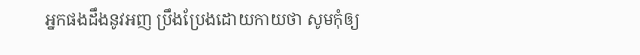អ្នកផងដឹងនូវអញ ប្រឹងប្រែងដោយកាយថា សូមកុំឲ្យ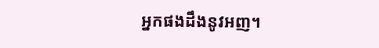អ្នកផងដឹងនូវអញ។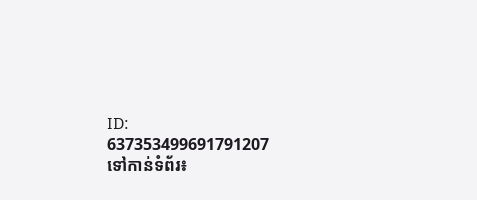ID: 637353499691791207
ទៅកាន់ទំព័រ៖